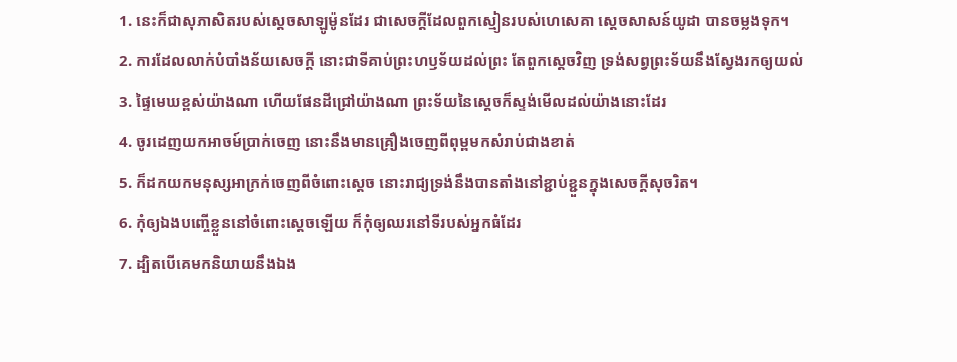1. នេះក៏ជាសុភាសិតរបស់ស្តេចសាឡូម៉ូនដែរ ជាសេចក្តីដែលពួកស្មៀនរបស់ហេសេគា ស្តេចសាសន៍យូដា បានចម្លងទុក។
2. ការដែលលាក់បំបាំងន័យសេចក្តី នោះជាទីគាប់ព្រះហឫទ័យដល់ព្រះ តែពួកស្តេចវិញ ទ្រង់សព្វព្រះទ័យនឹងស្វែងរកឲ្យយល់
3. ផ្ទៃមេឃខ្ពស់យ៉ាងណា ហើយផែនដីជ្រៅយ៉ាងណា ព្រះទ័យនៃស្តេចក៏ស្ទង់មើលដល់យ៉ាងនោះដែរ
4. ចូរដេញយកអាចម៍ប្រាក់ចេញ នោះនឹងមានគ្រឿងចេញពីពុម្ពមកសំរាប់ជាងខាត់
5. ក៏ដកយកមនុស្សអាក្រក់ចេញពីចំពោះស្តេច នោះរាជ្យទ្រង់នឹងបានតាំងនៅខ្ជាប់ខ្ជួនក្នុងសេចក្តីសុចរិត។
6. កុំឲ្យឯងបញ្ចើខ្លួននៅចំពោះស្តេចឡើយ ក៏កុំឲ្យឈរនៅទីរបស់អ្នកធំដែរ
7. ដ្បិតបើគេមកនិយាយនឹងឯង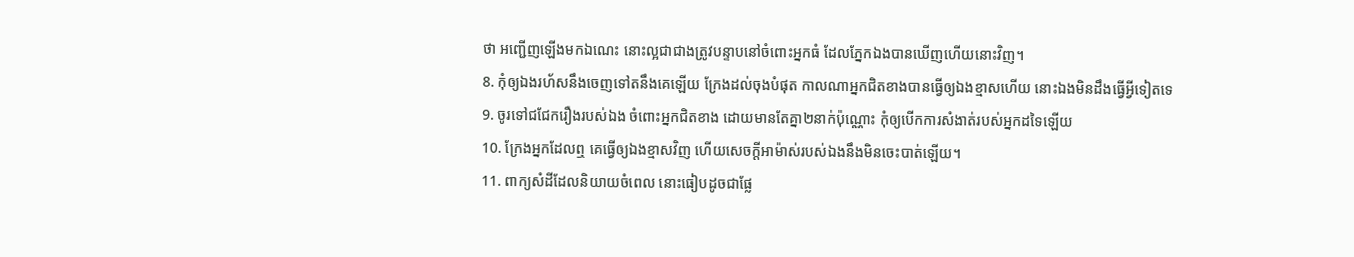ថា អញ្ជើញឡើងមកឯណេះ នោះល្អជាជាងត្រូវបន្ទាបនៅចំពោះអ្នកធំ ដែលភ្នែកឯងបានឃើញហើយនោះវិញ។
8. កុំឲ្យឯងរហ័សនឹងចេញទៅតនឹងគេឡើយ ក្រែងដល់ចុងបំផុត កាលណាអ្នកជិតខាងបានធ្វើឲ្យឯងខ្មាសហើយ នោះឯងមិនដឹងធ្វើអ្វីទៀតទេ
9. ចូរទៅជជែករឿងរបស់ឯង ចំពោះអ្នកជិតខាង ដោយមានតែគ្នា២នាក់ប៉ុណ្ណោះ កុំឲ្យបើកការសំងាត់របស់អ្នកដទៃឡើយ
10. ក្រែងអ្នកដែលឮ គេធ្វើឲ្យឯងខ្មាសវិញ ហើយសេចក្តីអាម៉ាស់របស់ឯងនឹងមិនចេះបាត់ឡើយ។
11. ពាក្យសំដីដែលនិយាយចំពេល នោះធៀបដូចជាផ្លែ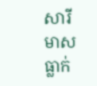សារីមាសធ្លាក់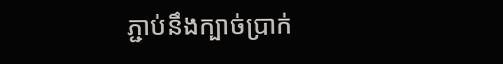ភ្ជាប់នឹងក្បាច់ប្រាក់